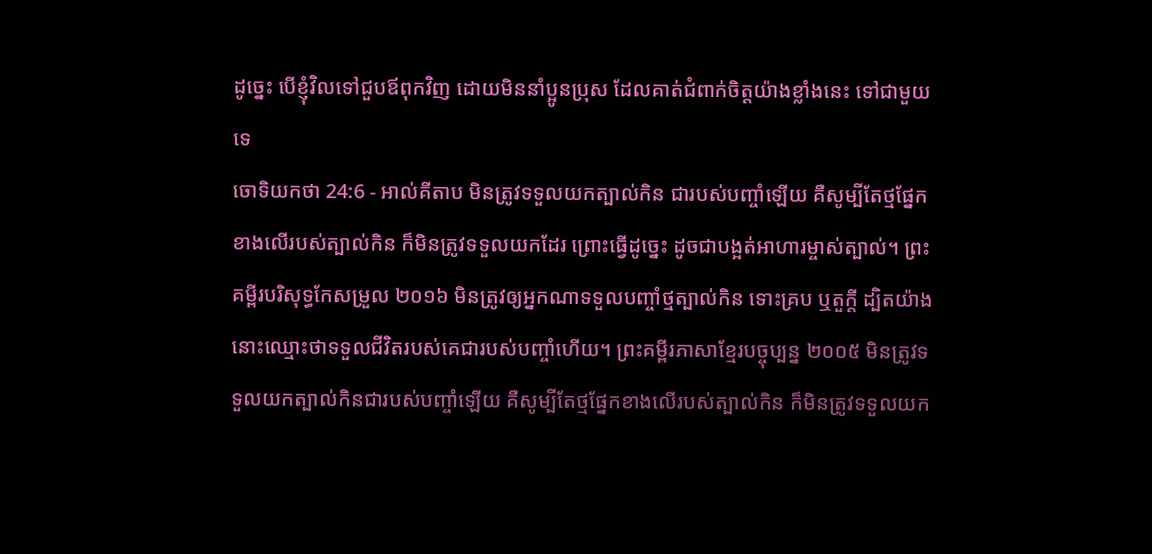ដូច្នេះ បើខ្ញុំវិលទៅជួបឪពុកវិញ ដោយមិននាំប្អូនប្រុស ដែលគាត់ជំពាក់ចិត្តយ៉ាងខ្លាំងនេះ ទៅជាមួយទេ
ចោទិយកថា 24:6 - អាល់គីតាប មិនត្រូវទទួលយកត្បាល់កិន ជារបស់បញ្ចាំឡើយ គឺសូម្បីតែថ្មផ្នែកខាងលើរបស់ត្បាល់កិន ក៏មិនត្រូវទទួលយកដែរ ព្រោះធ្វើដូច្នេះ ដូចជាបង្អត់អាហារម្ចាស់ត្បាល់។ ព្រះគម្ពីរបរិសុទ្ធកែសម្រួល ២០១៦ មិនត្រូវឲ្យអ្នកណាទទួលបញ្ចាំថ្មត្បាល់កិន ទោះគ្រប ឬតួក្តី ដ្បិតយ៉ាងនោះឈ្មោះថាទទួលជីវិតរបស់គេជារបស់បញ្ចាំហើយ។ ព្រះគម្ពីរភាសាខ្មែរបច្ចុប្បន្ន ២០០៥ មិនត្រូវទទួលយកត្បាល់កិនជារបស់បញ្ចាំឡើយ គឺសូម្បីតែថ្មផ្នែកខាងលើរបស់ត្បាល់កិន ក៏មិនត្រូវទទួលយក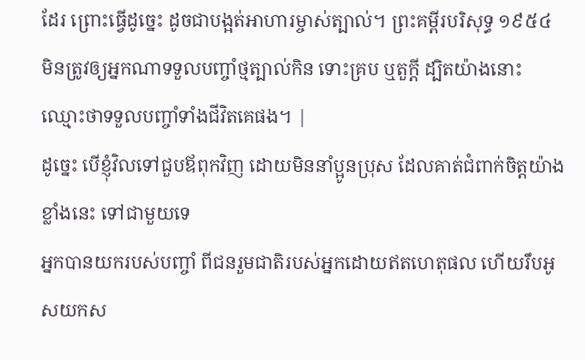ដែរ ព្រោះធ្វើដូច្នេះ ដូចជាបង្អត់អាហារម្ចាស់ត្បាល់។ ព្រះគម្ពីរបរិសុទ្ធ ១៩៥៤ មិនត្រូវឲ្យអ្នកណាទទួលបញ្ចាំថ្មត្បាល់កិន ទោះគ្រប ឬតួក្តី ដ្បិតយ៉ាងនោះឈ្មោះថាទទួលបញ្ចាំទាំងជីវិតគេផង។ |
ដូច្នេះ បើខ្ញុំវិលទៅជួបឪពុកវិញ ដោយមិននាំប្អូនប្រុស ដែលគាត់ជំពាក់ចិត្តយ៉ាងខ្លាំងនេះ ទៅជាមួយទេ
អ្នកបានយករបស់បញ្ចាំ ពីជនរួមជាតិរបស់អ្នកដោយឥតហេតុផល ហើយរឹបអូសយកស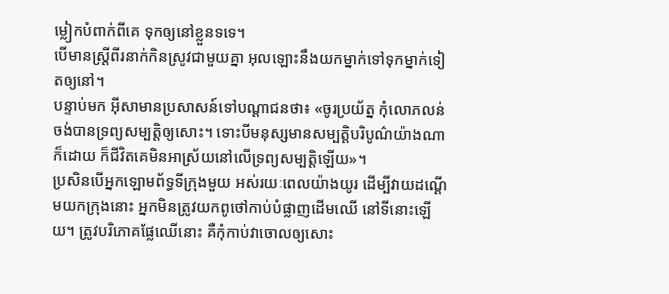ម្លៀកបំពាក់ពីគេ ទុកឲ្យនៅខ្លួនទទេ។
បើមានស្ដ្រីពីរនាក់កិនស្រូវជាមួយគ្នា អុលឡោះនឹងយកម្នាក់ទៅទុកម្នាក់ទៀតឲ្យនៅ។
បន្ទាប់មក អ៊ីសាមានប្រសាសន៍ទៅបណ្ដាជនថា៖ «ចូរប្រយ័ត្ន កុំលោភលន់ចង់បានទ្រព្យសម្បត្តិឲ្យសោះ។ ទោះបីមនុស្សមានសម្បត្តិបរិបូណ៌យ៉ាងណាក៏ដោយ ក៏ជីវិតគេមិនអាស្រ័យនៅលើទ្រព្យសម្បត្តិឡើយ»។
ប្រសិនបើអ្នកឡោមព័ទ្ធទីក្រុងមួយ អស់រយៈពេលយ៉ាងយូរ ដើម្បីវាយដណ្តើមយកក្រុងនោះ អ្នកមិនត្រូវយកពូថៅកាប់បំផ្លាញដើមឈើ នៅទីនោះឡើយ។ ត្រូវបរិភោគផ្លែឈើនោះ គឺកុំកាប់វាចោលឲ្យសោះ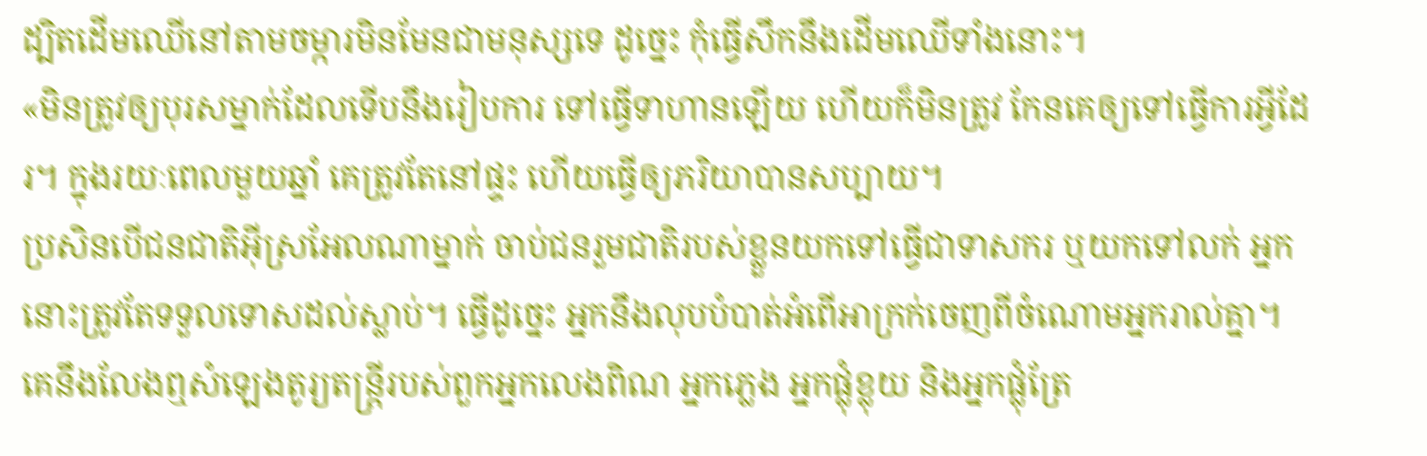ដ្បិតដើមឈើនៅតាមចម្ការមិនមែនជាមនុស្សទេ ដូច្នេះ កុំធ្វើសឹកនឹងដើមឈើទាំងនោះ។
«មិនត្រូវឲ្យបុរសម្នាក់ដែលទើបនឹងរៀបការ ទៅធ្វើទាហានឡើយ ហើយក៏មិនត្រូវ កែនគេឲ្យទៅធ្វើការអ្វីដែរ។ ក្នុងរយៈពេលមួយឆ្នាំ គេត្រូវតែនៅផ្ទះ ហើយធ្វើឲ្យភរិយាបានសប្បាយ។
ប្រសិនបើជនជាតិអ៊ីស្រអែលណាម្នាក់ ចាប់ជនរួមជាតិរបស់ខ្លួនយកទៅធ្វើជាទាសករ ឬយកទៅលក់ អ្នកនោះត្រូវតែទទួលទោសដល់ស្លាប់។ ធ្វើដូច្នេះ អ្នកនឹងលុបបំបាត់អំពើអាក្រក់ចេញពីចំណោមអ្នករាល់គ្នា។
គេនឹងលែងឮសំឡេងតូរ្យតន្ដ្រីរបស់ពួកអ្នកលេងពិណ អ្នកភ្លេង អ្នកផ្លុំខ្លុយ និងអ្នកផ្លុំត្រែ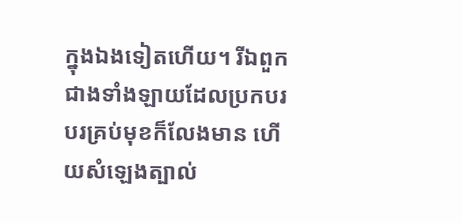ក្នុងឯងទៀតហើយ។ រីឯពួកជាងទាំងឡាយដែលប្រកបរបរគ្រប់មុខក៏លែងមាន ហើយសំឡេងត្បាល់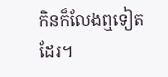កិនក៏លែងឮទៀតដែរ។